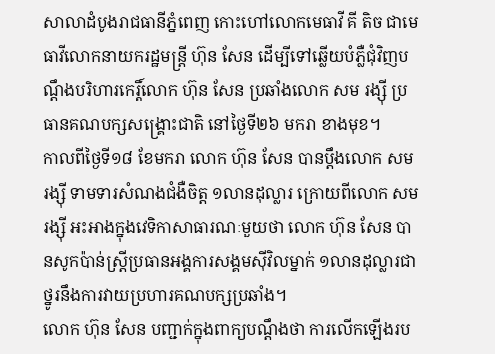សាលាដំបូងរាជធានីភ្នំពេញ កោះហៅលោកមេធាវី គី តិច ជាមេធាវីលោកនាយករដ្ឋមន្ត្រី ហ៊ុន សែន ដើម្បីទៅឆ្លើយបំភ្លឺជុំវិញបណ្ដឹងបរិហារកេរ្តិ៍លោក ហ៊ុន សែន ប្រឆាំងលោក សម រង្ស៊ី ប្រធានគណបក្សសង្គ្រោះជាតិ នៅថ្ងៃទី២៦ មករា ខាងមុខ។
កាលពីថ្ងៃទី១៨ ខែមករា លោក ហ៊ុន សែន បានប្ដឹងលោក សម រង្ស៊ី ទាមទារសំណងជំងឺចិត្ត ១លានដុល្លារ ក្រោយពីលោក សម រង្ស៊ី អះអាងក្នុងវេទិកាសាធារណៈមួយថា លោក ហ៊ុន សែន បានសូកប៉ាន់ស្ត្រីប្រធានអង្គការសង្គមស៊ីវិលម្នាក់ ១លានដុល្លារជាថ្នូរនឹងការវាយប្រហារគណបក្សប្រឆាំង។
លោក ហ៊ុន សែន បញ្ជាក់ក្នុងពាក្យបណ្ដឹងថា ការលើកឡើងរប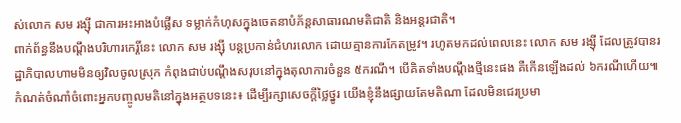ស់លោក សម រង្ស៊ី ជាការអះអាងបំផ្លើស ទម្លាក់កំហុសក្នុងចេតនាបំភ័ន្តសាធារណមតិជាតិ និងអន្តរជាតិ។
ពាក់ព័ន្ធនឹងបណ្ដឹងបរិហារកេរ្តិ៍នេះ លោក សម រង្ស៊ី បន្តប្រកាន់ជំហរលោក ដោយគ្មានការកែតម្រូវ។ រហូតមកដល់ពេលនេះ លោក សម រង្ស៊ី ដែលត្រូវបានរដ្ឋាភិបាលហាមមិនឲ្យវិលចូលស្រុក កំពុងជាប់បណ្ដឹងសរុបនៅក្នុងតុលាការចំនួន ៥ករណី។ បើគិតទាំងបណ្ដឹងថ្មីនេះផង គឺកើនឡើងដល់ ៦ករណីហើយ៕
កំណត់ចំណាំចំពោះអ្នកបញ្ចូលមតិនៅក្នុងអត្ថបទនេះ៖ ដើម្បីរក្សាសេចក្ដីថ្លៃថ្នូរ យើងខ្ញុំនឹងផ្សាយតែមតិណា ដែលមិនជេរប្រមា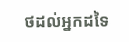ថដល់អ្នកដទៃ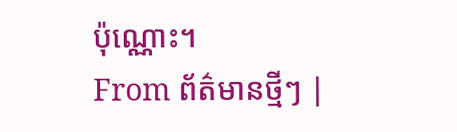ប៉ុណ្ណោះ។
From ព័ត៌មានថ្មីៗ |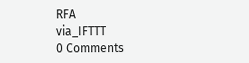RFA
via_IFTTT
0 Comments